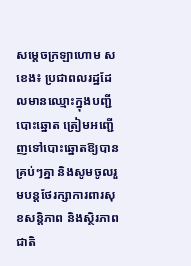សម្ដេចក្រឡាហោម ស ខេង៖ ប្រជាពលរដ្ឋដែលមានឈ្មោះក្នុងបញ្ជីបោះឆ្នោត ត្រៀមអញ្ជើញទៅបោះឆ្នោតឱ្យបានគ្រប់ៗគ្នា និងសូមចូលរួមបន្តថែរក្សាការពារសុខសន្តិភាព និងស្ថិរភាពជាតិ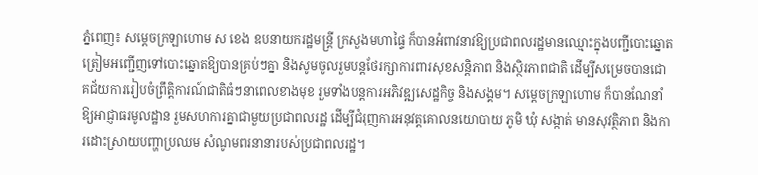ភ្នំពេញ៖ សម្ដេចក្រឡាហោម ស ខេង ឧបនាយករដ្ឋមន្ត្រី ក្រសួងមហាផ្ទៃ ក៏បានអំពាវនាវឱ្យប្រជាពលរដ្ឋមានឈ្មោះក្នុងបញ្ជីបោះឆ្នោត ត្រៀមអញ្ជើញទៅបោះឆ្នោតឱ្យបានគ្រប់ៗគ្នា និងសូមចូលរួមបន្តថែរក្សាការពារសុខសន្តិភាព និងស្ថិរភាពជាតិ ដើម្បីសម្រេចបានជោគជ័យការរៀបចំព្រឹត្តិការណ៍ជាតិធំៗនាពេលខាងមុខ រួមទាំងបន្តការអភិវឌ្ឍសេដ្ឋកិច្ច និងសង្គម។ សម្ដេចក្រឡាហោម ក៏បានណែនាំឱ្យអាជ្ញាធរមូលដ្ឋាន រួមសហការគ្នាជាមួយប្រជាពលរដ្ឋ ដើម្បីជំរុញការអនុវត្តគោលនយោបាយ ភូមិ ឃុំ សង្កាត់ មានសុវត្ថិភាព និងការដោះស្រាយបញ្ហាប្រឈម សំណូមពរនានារបស់ប្រជាពលរដ្ឋ។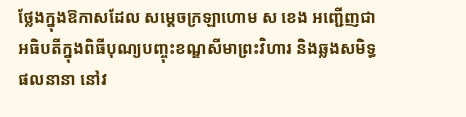ថ្លែងក្នុងឱកាសដែល សម្ដេចក្រឡាហោម ស ខេង អញ្ជើញជាអធិបតីក្នុងពិធីបុណ្យបញ្ចុះខណ្ឌសីមាព្រះវិហារ និងឆ្លងសមិទ្ធផលនានា នៅវ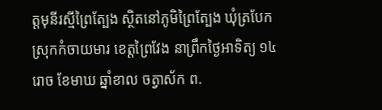ត្តមុនីរស្មីព្រៃត្បែង ស្ថិតនៅភូមិព្រៃត្បែង ឃុំត្របែក ស្រុកកំចាយមារ ខេត្តព្រៃវែង នាព្រឹកថ្ងៃអាទិត្យ ១៤រោច ខែមាឃ ឆ្នាំខាល ចត្វាស័ក ព.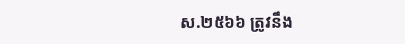ស.២៥៦៦ ត្រូវនឹង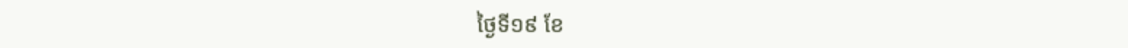ថ្ងៃទី១៩ ខែ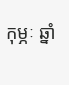កុម្ភៈ ឆ្នាំ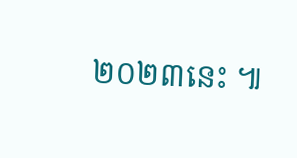២០២៣នេះ ៕